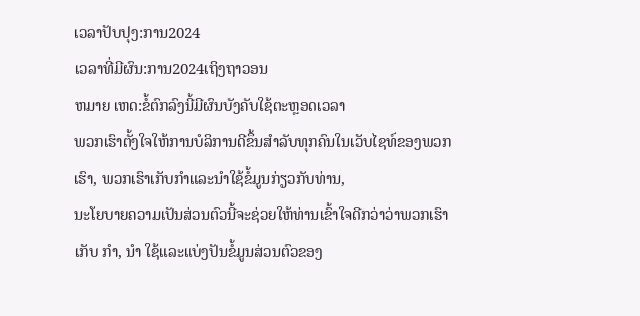ເວລາປັບປຸງ:ການ2024
ເວລາທີ່ມີຜົນ:ການ2024ເຖິງຖາວອນ
ຫມາຍ ເຫດ:ຂໍ້ຕົກລົງນີ້ມີຜົນບັງຄັບໃຊ້ຕະຫຼອດເວລາ
ພວກເຮົາຕັ້ງໃຈໃຫ້ການບໍລິການດີຂຶ້ນສໍາລັບທຸກຄົນໃນເວັບໄຊທ໌ຂອງພວກເຮົາ, ພວກເຮົາເກັບກໍາແລະນໍາໃຊ້ຂໍ້ມູນກ່ຽວກັບທ່ານ,
ນະໂຍບາຍຄວາມເປັນສ່ວນຕົວນີ້ຈະຊ່ວຍໃຫ້ທ່ານເຂົ້າໃຈດີກວ່າວ່າພວກເຮົາເກັບ ກໍາ, ນໍາ ໃຊ້ແລະແບ່ງປັນຂໍ້ມູນສ່ວນຕົວຂອງ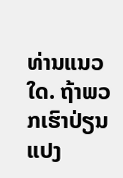ທ່ານແນວໃດ. ຖ້າພວກເຮົາປ່ຽນແປງ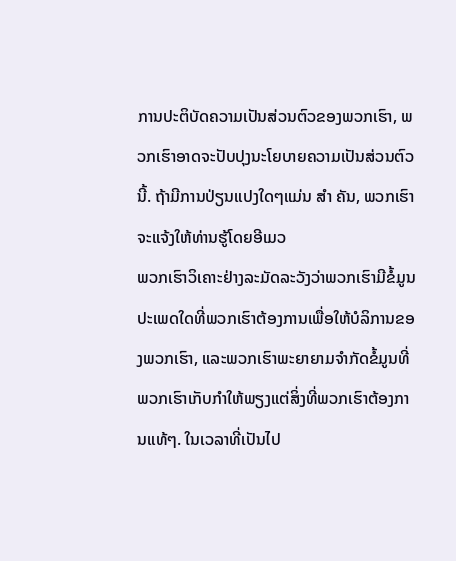ການປະຕິບັດຄວາມເປັນສ່ວນຕົວຂອງພວກເຮົາ, ພວກເຮົາອາດຈະປັບປຸງນະໂຍບາຍຄວາມເປັນສ່ວນຕົວນີ້. ຖ້າມີການປ່ຽນແປງໃດໆແມ່ນ ສໍາ ຄັນ, ພວກເຮົາຈະແຈ້ງໃຫ້ທ່ານຮູ້ໂດຍອີເມວ
ພວກເຮົາວິເຄາະຢ່າງລະມັດລະວັງວ່າພວກເຮົາມີຂໍ້ມູນປະເພດໃດທີ່ພວກເຮົາຕ້ອງການເພື່ອໃຫ້ບໍລິການຂອງພວກເຮົາ, ແລະພວກເຮົາພະຍາຍາມຈໍາກັດຂໍ້ມູນທີ່ພວກເຮົາເກັບກໍາໃຫ້ພຽງແຕ່ສິ່ງທີ່ພວກເຮົາຕ້ອງການແທ້ໆ. ໃນເວລາທີ່ເປັນໄປ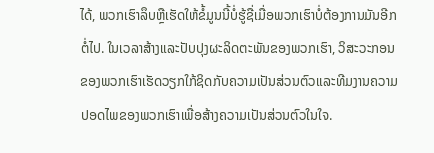ໄດ້, ພວກເຮົາລຶບຫຼືເຮັດໃຫ້ຂໍ້ມູນນີ້ບໍ່ຮູ້ຊື່ເມື່ອພວກເຮົາບໍ່ຕ້ອງການມັນອີກຕໍ່ໄປ. ໃນເວລາສ້າງແລະປັບປຸງຜະລິດຕະພັນຂອງພວກເຮົາ, ວິສະວະກອນຂອງພວກເຮົາເຮັດວຽກໃກ້ຊິດກັບຄວາມເປັນສ່ວນຕົວແລະທີມງານຄວາມປອດໄພຂອງພວກເຮົາເພື່ອສ້າງຄວາມເປັນສ່ວນຕົວໃນໃຈ.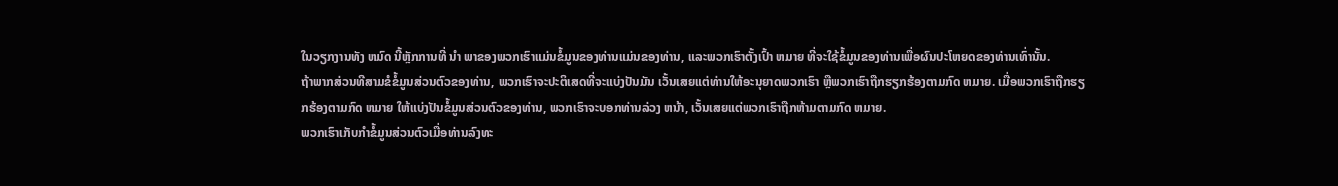ໃນວຽກງານທັງ ຫມົດ ນີ້ຫຼັກການທີ່ ນໍາ ພາຂອງພວກເຮົາແມ່ນຂໍ້ມູນຂອງທ່ານແມ່ນຂອງທ່ານ, ແລະພວກເຮົາຕັ້ງເປົ້າ ຫມາຍ ທີ່ຈະໃຊ້ຂໍ້ມູນຂອງທ່ານເພື່ອຜົນປະໂຫຍດຂອງທ່ານເທົ່ານັ້ນ.
ຖ້າພາກສ່ວນທີສາມຂໍຂໍ້ມູນສ່ວນຕົວຂອງທ່ານ, ພວກເຮົາຈະປະຕິເສດທີ່ຈະແບ່ງປັນມັນ ເວັ້ນເສຍແຕ່ທ່ານໃຫ້ອະນຸຍາດພວກເຮົາ ຫຼືພວກເຮົາຖືກຮຽກຮ້ອງຕາມກົດ ຫມາຍ. ເມື່ອພວກເຮົາຖືກຮຽກຮ້ອງຕາມກົດ ຫມາຍ ໃຫ້ແບ່ງປັນຂໍ້ມູນສ່ວນຕົວຂອງທ່ານ, ພວກເຮົາຈະບອກທ່ານລ່ວງ ຫນ້າ, ເວັ້ນເສຍແຕ່ພວກເຮົາຖືກຫ້າມຕາມກົດ ຫມາຍ.
ພວກເຮົາເກັບກໍາຂໍ້ມູນສ່ວນຕົວເມື່ອທ່ານລົງທະ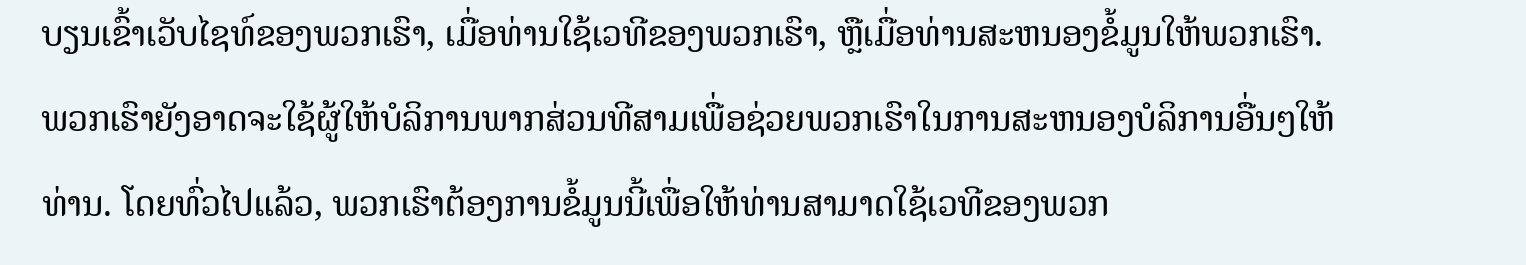ບຽນເຂົ້າເວັບໄຊທ໌ຂອງພວກເຮົາ, ເມື່ອທ່ານໃຊ້ເວທີຂອງພວກເຮົາ, ຫຼືເມື່ອທ່ານສະຫນອງຂໍ້ມູນໃຫ້ພວກເຮົາ. ພວກເຮົາຍັງອາດຈະໃຊ້ຜູ້ໃຫ້ບໍລິການພາກສ່ວນທີສາມເພື່ອຊ່ວຍພວກເຮົາໃນການສະຫນອງບໍລິການອື່ນໆໃຫ້ທ່ານ. ໂດຍທົ່ວໄປແລ້ວ, ພວກເຮົາຕ້ອງການຂໍ້ມູນນີ້ເພື່ອໃຫ້ທ່ານສາມາດໃຊ້ເວທີຂອງພວກ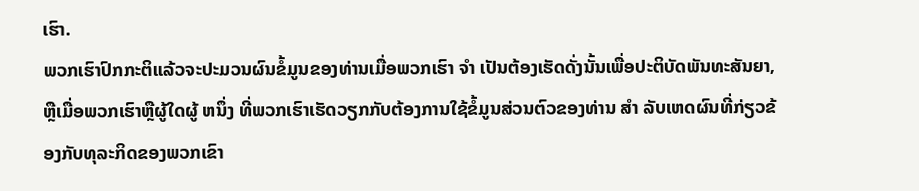ເຮົາ.
ພວກເຮົາປົກກະຕິແລ້ວຈະປະມວນຜົນຂໍ້ມູນຂອງທ່ານເມື່ອພວກເຮົາ ຈໍາ ເປັນຕ້ອງເຮັດດັ່ງນັ້ນເພື່ອປະຕິບັດພັນທະສັນຍາ, ຫຼືເມື່ອພວກເຮົາຫຼືຜູ້ໃດຜູ້ ຫນຶ່ງ ທີ່ພວກເຮົາເຮັດວຽກກັບຕ້ອງການໃຊ້ຂໍ້ມູນສ່ວນຕົວຂອງທ່ານ ສໍາ ລັບເຫດຜົນທີ່ກ່ຽວຂ້ອງກັບທຸລະກິດຂອງພວກເຂົາ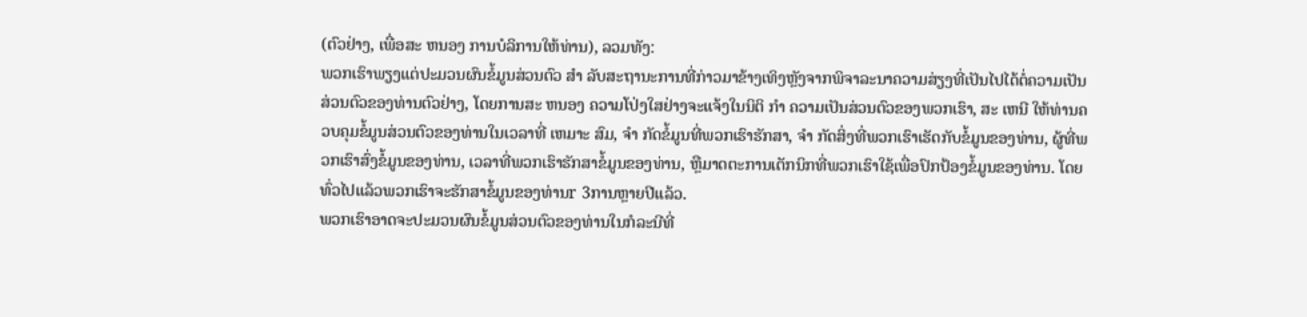(ຕົວຢ່າງ, ເພື່ອສະ ຫນອງ ການບໍລິການໃຫ້ທ່ານ), ລວມທັງ:
ພວກເຮົາພຽງແຕ່ປະມວນຜົນຂໍ້ມູນສ່ວນຕົວ ສໍາ ລັບສະຖານະການທີ່ກ່າວມາຂ້າງເທິງຫຼັງຈາກພິຈາລະນາຄວາມສ່ຽງທີ່ເປັນໄປໄດ້ຕໍ່ຄວາມເປັນສ່ວນຕົວຂອງທ່ານຕົວຢ່າງ, ໂດຍການສະ ຫນອງ ຄວາມໂປ່ງໃສຢ່າງຈະແຈ້ງໃນນິຕິ ກໍາ ຄວາມເປັນສ່ວນຕົວຂອງພວກເຮົາ, ສະ ເຫນີ ໃຫ້ທ່ານຄວບຄຸມຂໍ້ມູນສ່ວນຕົວຂອງທ່ານໃນເວລາທີ່ ເຫມາະ ສົມ, ຈໍາ ກັດຂໍ້ມູນທີ່ພວກເຮົາຮັກສາ, ຈໍາ ກັດສິ່ງທີ່ພວກເຮົາເຮັດກັບຂໍ້ມູນຂອງທ່ານ, ຜູ້ທີ່ພວກເຮົາສົ່ງຂໍ້ມູນຂອງທ່ານ, ເວລາທີ່ພວກເຮົາຮັກສາຂໍ້ມູນຂອງທ່ານ, ຫຼືມາດຕະການເຕັກນິກທີ່ພວກເຮົາໃຊ້ເພື່ອປົກປ້ອງຂໍ້ມູນຂອງທ່ານ. ໂດຍທົ່ວໄປແລ້ວພວກເຮົາຈະຮັກສາຂໍ້ມູນຂອງທ່ານr 3ການຫຼາຍປີແລ້ວ.
ພວກເຮົາອາດຈະປະມວນຜົນຂໍ້ມູນສ່ວນຕົວຂອງທ່ານໃນກໍລະນີທີ່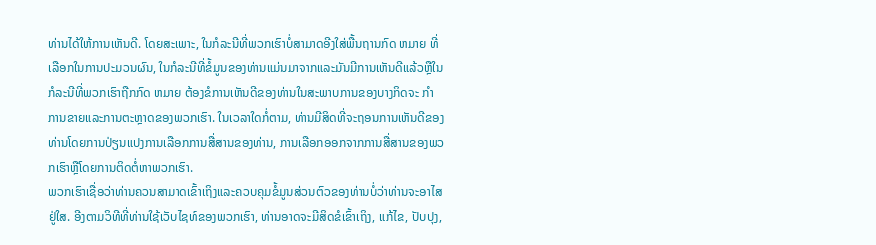ທ່ານໄດ້ໃຫ້ການເຫັນດີ. ໂດຍສະເພາະ, ໃນກໍລະນີທີ່ພວກເຮົາບໍ່ສາມາດອີງໃສ່ພື້ນຖານກົດ ຫມາຍ ທີ່ເລືອກໃນການປະມວນຜົນ, ໃນກໍລະນີທີ່ຂໍ້ມູນຂອງທ່ານແມ່ນມາຈາກແລະມັນມີການເຫັນດີແລ້ວຫຼືໃນກໍລະນີທີ່ພວກເຮົາຖືກກົດ ຫມາຍ ຕ້ອງຂໍການເຫັນດີຂອງທ່ານໃນສະພາບການຂອງບາງກິດຈະ ກໍາ ການຂາຍແລະການຕະຫຼາດຂອງພວກເຮົາ. ໃນເວລາໃດກໍ່ຕາມ, ທ່ານມີສິດທີ່ຈະຖອນການເຫັນດີຂອງທ່ານໂດຍການປ່ຽນແປງການເລືອກການສື່ສານຂອງທ່ານ, ການເລືອກອອກຈາກການສື່ສານຂອງພວກເຮົາຫຼືໂດຍການຕິດຕໍ່ຫາພວກເຮົາ.
ພວກເຮົາເຊື່ອວ່າທ່ານຄວນສາມາດເຂົ້າເຖິງແລະຄວບຄຸມຂໍ້ມູນສ່ວນຕົວຂອງທ່ານບໍ່ວ່າທ່ານຈະອາໄສຢູ່ໃສ. ອີງຕາມວິທີທີ່ທ່ານໃຊ້ເວັບໄຊທ໌ຂອງພວກເຮົາ, ທ່ານອາດຈະມີສິດຂໍເຂົ້າເຖິງ, ແກ້ໄຂ, ປັບປຸງ,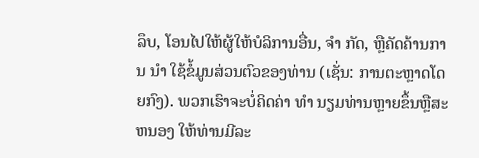ລຶບ, ໂອນໄປໃຫ້ຜູ້ໃຫ້ບໍລິການອື່ນ, ຈໍາ ກັດ, ຫຼືຄັດຄ້ານການ ນໍາ ໃຊ້ຂໍ້ມູນສ່ວນຕົວຂອງທ່ານ (ເຊັ່ນ: ການຕະຫຼາດໂດຍກົງ). ພວກເຮົາຈະບໍ່ຄິດຄ່າ ທໍາ ນຽມທ່ານຫຼາຍຂຶ້ນຫຼືສະ ຫນອງ ໃຫ້ທ່ານມີລະ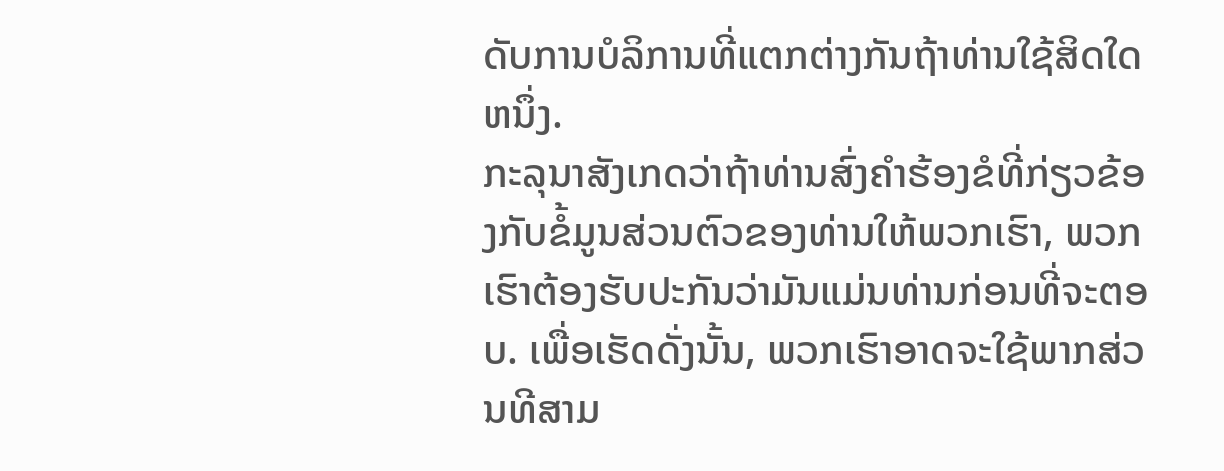ດັບການບໍລິການທີ່ແຕກຕ່າງກັນຖ້າທ່ານໃຊ້ສິດໃດ ຫນຶ່ງ.
ກະລຸນາສັງເກດວ່າຖ້າທ່ານສົ່ງຄໍາຮ້ອງຂໍທີ່ກ່ຽວຂ້ອງກັບຂໍ້ມູນສ່ວນຕົວຂອງທ່ານໃຫ້ພວກເຮົາ, ພວກເຮົາຕ້ອງຮັບປະກັນວ່າມັນແມ່ນທ່ານກ່ອນທີ່ຈະຕອບ. ເພື່ອເຮັດດັ່ງນັ້ນ, ພວກເຮົາອາດຈະໃຊ້ພາກສ່ວນທີສາມ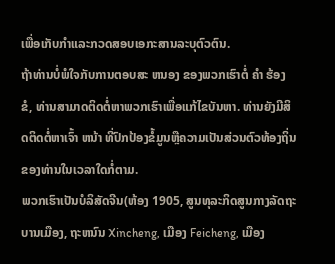ເພື່ອເກັບກໍາແລະກວດສອບເອກະສານລະບຸຕົວຕົນ.
ຖ້າທ່ານບໍ່ພໍໃຈກັບການຕອບສະ ຫນອງ ຂອງພວກເຮົາຕໍ່ ຄໍາ ຮ້ອງຂໍ, ທ່ານສາມາດຕິດຕໍ່ຫາພວກເຮົາເພື່ອແກ້ໄຂບັນຫາ. ທ່ານຍັງມີສິດຕິດຕໍ່ຫາເຈົ້າ ຫນ້າ ທີ່ປົກປ້ອງຂໍ້ມູນຫຼືຄວາມເປັນສ່ວນຕົວທ້ອງຖິ່ນຂອງທ່ານໃນເວລາໃດກໍ່ຕາມ.
ພວກເຮົາເປັນບໍລິສັດຈີນ(ຫ້ອງ 1905, ສູນທຸລະກິດສູນກາງລັດຖະບານເມືອງ, ຖະຫນົນ Xincheng, ເມືອງ Feicheng, ເມືອງ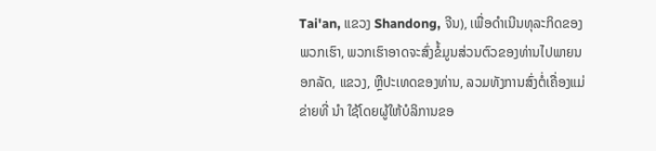Tai'an, ແຂວງ Shandong, ຈີນ), ເພື່ອດໍາເນີນທຸລະກິດຂອງພວກເຮົາ, ພວກເຮົາອາດຈະສົ່ງຂໍ້ມູນສ່ວນຕົວຂອງທ່ານໄປພາຍນອກລັດ, ແຂວງ, ຫຼືປະເທດຂອງທ່ານ, ລວມທັງການສົ່ງຕໍ່ເຄື່ອງແມ່ຂ່າຍທີ່ ນໍາ ໃຊ້ໂດຍຜູ້ໃຫ້ບໍລິການຂອ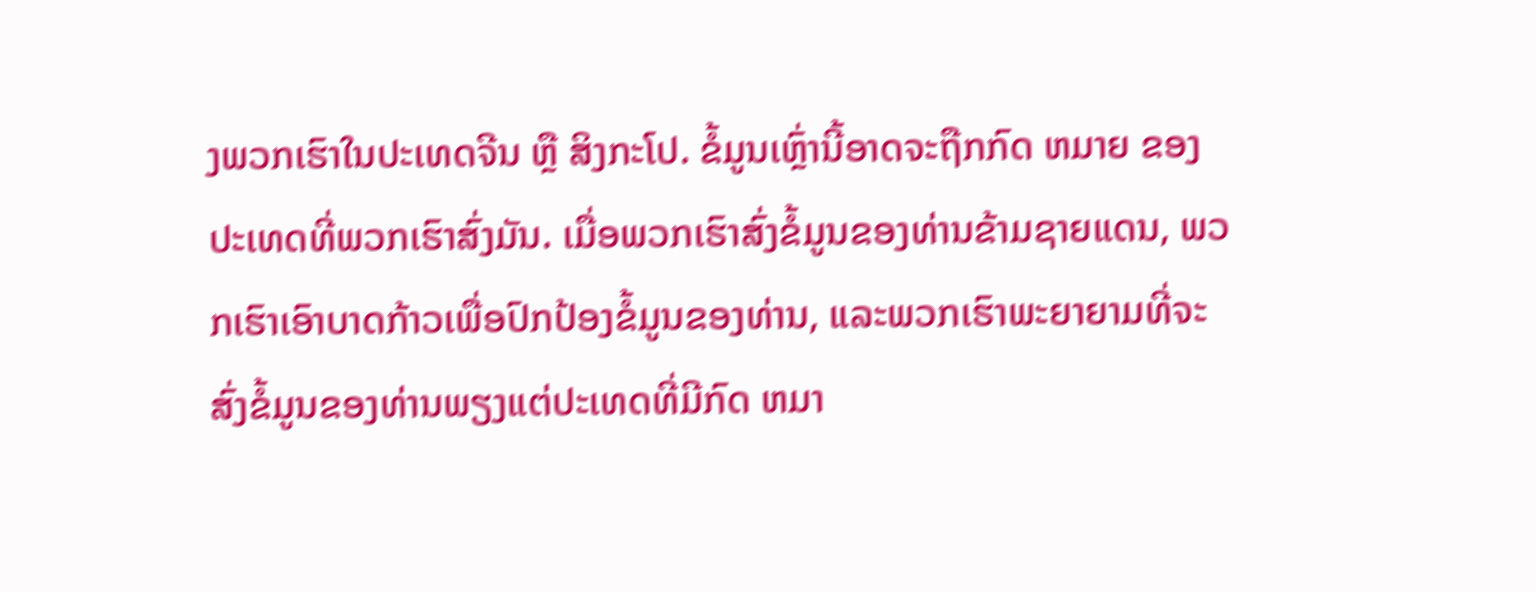ງພວກເຮົາໃນປະເທດຈີນ ຫຼື ສິງກະໂປ. ຂໍ້ມູນເຫຼົ່ານີ້ອາດຈະຖືກກົດ ຫມາຍ ຂອງປະເທດທີ່ພວກເຮົາສົ່ງມັນ. ເມື່ອພວກເຮົາສົ່ງຂໍ້ມູນຂອງທ່ານຂ້າມຊາຍແດນ, ພວກເຮົາເອົາບາດກ້າວເພື່ອປົກປ້ອງຂໍ້ມູນຂອງທ່ານ, ແລະພວກເຮົາພະຍາຍາມທີ່ຈະສົ່ງຂໍ້ມູນຂອງທ່ານພຽງແຕ່ປະເທດທີ່ມີກົດ ຫມາ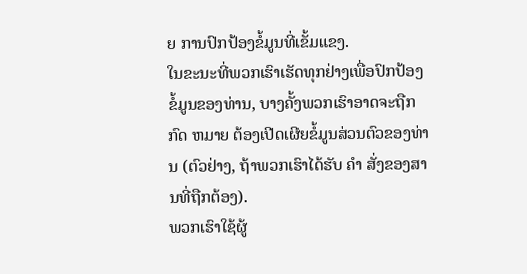ຍ ການປົກປ້ອງຂໍ້ມູນທີ່ເຂັ້ມແຂງ.
ໃນຂະນະທີ່ພວກເຮົາເຮັດທຸກຢ່າງເພື່ອປົກປ້ອງຂໍ້ມູນຂອງທ່ານ, ບາງຄັ້ງພວກເຮົາອາດຈະຖືກກົດ ຫມາຍ ຕ້ອງເປີດເຜີຍຂໍ້ມູນສ່ວນຕົວຂອງທ່ານ (ຕົວຢ່າງ, ຖ້າພວກເຮົາໄດ້ຮັບ ຄໍາ ສັ່ງຂອງສານທີ່ຖືກຕ້ອງ).
ພວກເຮົາໃຊ້ຜູ້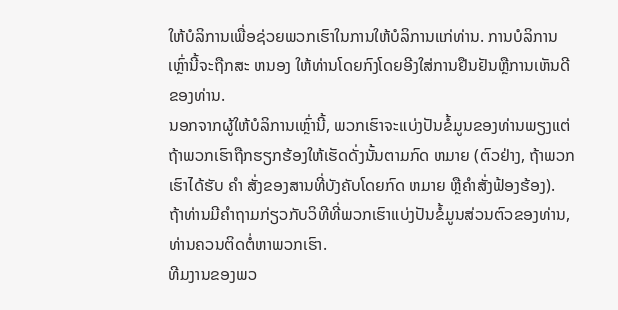ໃຫ້ບໍລິການເພື່ອຊ່ວຍພວກເຮົາໃນການໃຫ້ບໍລິການແກ່ທ່ານ. ການບໍລິການເຫຼົ່ານີ້ຈະຖືກສະ ຫນອງ ໃຫ້ທ່ານໂດຍກົງໂດຍອີງໃສ່ການຢືນຢັນຫຼືການເຫັນດີຂອງທ່ານ.
ນອກຈາກຜູ້ໃຫ້ບໍລິການເຫຼົ່ານີ້, ພວກເຮົາຈະແບ່ງປັນຂໍ້ມູນຂອງທ່ານພຽງແຕ່ຖ້າພວກເຮົາຖືກຮຽກຮ້ອງໃຫ້ເຮັດດັ່ງນັ້ນຕາມກົດ ຫມາຍ (ຕົວຢ່າງ, ຖ້າພວກເຮົາໄດ້ຮັບ ຄໍາ ສັ່ງຂອງສານທີ່ບັງຄັບໂດຍກົດ ຫມາຍ ຫຼືຄໍາສັ່ງຟ້ອງຮ້ອງ).
ຖ້າທ່ານມີຄໍາຖາມກ່ຽວກັບວິທີທີ່ພວກເຮົາແບ່ງປັນຂໍ້ມູນສ່ວນຕົວຂອງທ່ານ, ທ່ານຄວນຕິດຕໍ່ຫາພວກເຮົາ.
ທີມງານຂອງພວ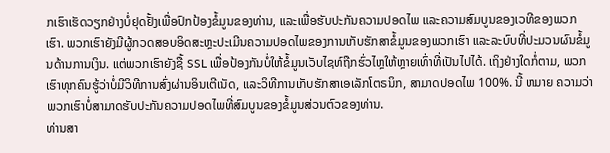ກເຮົາເຮັດວຽກຢ່າງບໍ່ຢຸດຢັ້ງເພື່ອປົກປ້ອງຂໍ້ມູນຂອງທ່ານ, ແລະເພື່ອຮັບປະກັນຄວາມປອດໄພ ແລະຄວາມສົມບູນຂອງເວທີຂອງພວກເຮົາ. ພວກເຮົາຍັງມີຜູ້ກວດສອບອິດສະຫຼະປະເມີນຄວາມປອດໄພຂອງການເກັບຮັກສາຂໍ້ມູນຂອງພວກເຮົາ ແລະລະບົບທີ່ປະມວນຜົນຂໍ້ມູນດ້ານການເງິນ. ແຕ່ພວກເຮົາຍັງຊື້ SSL ເພື່ອປ້ອງກັນບໍ່ໃຫ້ຂໍ້ມູນເວັບໄຊທ໌ຖືກຮົ່ວໄຫຼໃຫ້ຫຼາຍເທົ່າທີ່ເປັນໄປໄດ້. ເຖິງຢ່າງໃດກໍ່ຕາມ, ພວກເຮົາທຸກຄົນຮູ້ວ່າບໍ່ມີວິທີການສົ່ງຜ່ານອິນເຕີເນັດ, ແລະວິທີການເກັບຮັກສາເອເລັກໂຕຣນິກ, ສາມາດປອດໄພ 100%. ນີ້ ຫມາຍ ຄວາມວ່າພວກເຮົາບໍ່ສາມາດຮັບປະກັນຄວາມປອດໄພທີ່ສົມບູນຂອງຂໍ້ມູນສ່ວນຕົວຂອງທ່ານ.
ທ່ານສາ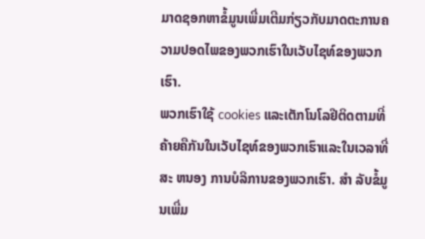ມາດຊອກຫາຂໍ້ມູນເພີ່ມເຕີມກ່ຽວກັບມາດຕະການຄວາມປອດໄພຂອງພວກເຮົາໃນເວັບໄຊທ໌ຂອງພວກເຮົາ.
ພວກເຮົາໃຊ້ cookies ແລະເຕັກໂນໂລຢີຕິດຕາມທີ່ຄ້າຍຄືກັນໃນເວັບໄຊທ໌ຂອງພວກເຮົາແລະໃນເວລາທີ່ສະ ຫນອງ ການບໍລິການຂອງພວກເຮົາ. ສໍາ ລັບຂໍ້ມູນເພີ່ມ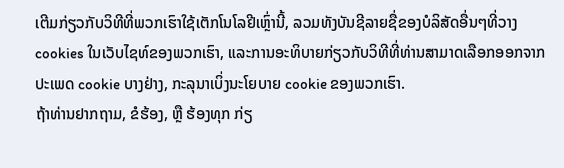ເຕີມກ່ຽວກັບວິທີທີ່ພວກເຮົາໃຊ້ເຕັກໂນໂລຢີເຫຼົ່ານີ້, ລວມທັງບັນຊີລາຍຊື່ຂອງບໍລິສັດອື່ນໆທີ່ວາງ cookies ໃນເວັບໄຊທ໌ຂອງພວກເຮົາ, ແລະການອະທິບາຍກ່ຽວກັບວິທີທີ່ທ່ານສາມາດເລືອກອອກຈາກປະເພດ cookie ບາງຢ່າງ, ກະລຸນາເບິ່ງນະໂຍບາຍ cookie ຂອງພວກເຮົາ.
ຖ້າທ່ານຢາກຖາມ, ຂໍຮ້ອງ, ຫຼື ຮ້ອງທຸກ ກ່ຽ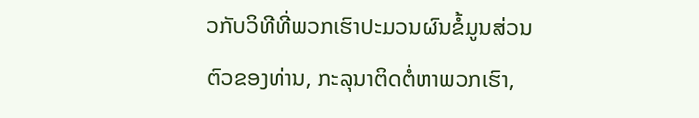ວກັບວິທີທີ່ພວກເຮົາປະມວນຜົນຂໍ້ມູນສ່ວນຕົວຂອງທ່ານ, ກະລຸນາຕິດຕໍ່ຫາພວກເຮົາ,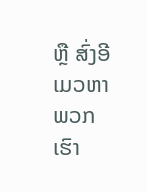ຫຼື ສົ່ງອີເມວຫາພວກເຮົາ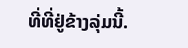ທີ່ທີ່ຢູ່ຂ້າງລຸ່ມນີ້.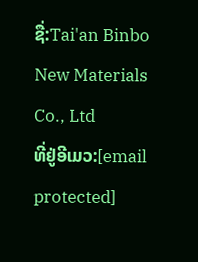ຊື່:Tai'an Binbo New Materials Co., Ltd
ທີ່ຢູ່ອີເມວ:[email protected]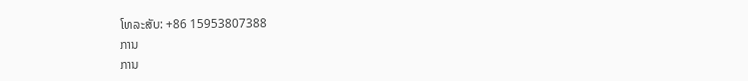ໂທລະສັບ: +86 15953807388
ການ
ການ